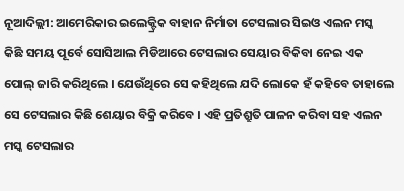ନୂଆଦିଲ୍ଲୀ: ଆମେରିକାର ଇଲେକ୍ଟ୍ରିକ ବାହାନ ନିର୍ମାତା ଟେସଲାର ସିଇଓ ଏଲନ ମସ୍କ କିଛି ସମୟ ପୂର୍ବେ ସୋସିଆଲ ମିଡିଆରେ ଟେସଲାର ସେୟାର ବିକିବା ନେଇ ଏକ ପୋଲ୍ ଜାରି କରିଥିଲେ । ଯେଉଁଥିରେ ସେ କହିଥିଲେ ଯଦି ଲୋକେ ହଁ କହିବେ ତାହାଲେ ସେ ଟେସଲାର କିଛି ଶେୟାର ବିକ୍ରି କରିବେ । ଏହି ପ୍ରତିଶ୍ରୁତି ପାଳନ କରିବା ସହ ଏଲନ ମସ୍କ ଟେସଲାର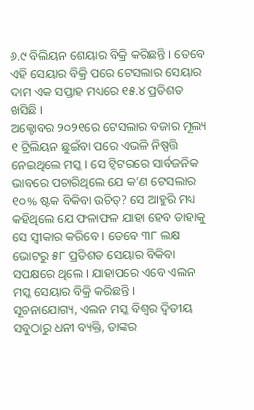୬.୯ ବିଲିୟନ ଶେୟାର ବିକ୍ରି କରିଛନ୍ତି । ତେବେ ଏହି ସେୟାର ବିକ୍ରି ପରେ ଟେସଲାର ସେୟାର ଦାମ ଏକ ସପ୍ତାହ ମଧ୍ୟରେ ୧୫.୪ ପ୍ରତିଶତ ଖସିଛି ।
ଅକ୍ଟୋବର ୨୦୨୧ରେ ଟେସଲାର ବଜାର ମୂଲ୍ୟ ୧ ଟ୍ରିଲିୟନ ଛୁଇଁବା ପରେ ଏଭଳି ନିଷ୍ପତ୍ତି ନେଇଥିଲେ ମସ୍କ । ସେ ଟ୍ୱିଟରରେ ସାର୍ବଜନିକ ଭାବରେ ପଚାରିଥିଲେ ଯେ କ’ଣ ଟେସଲାର ୧୦% ଷ୍ଟକ ବିକିବା ଉଚିତ୍? ସେ ଆହୁରି ମଧ୍ୟ କହିଥିଲେ ଯେ ଫଳାଫଳ ଯାହା ହେବ ତାହାକୁ ସେ ସ୍ୱୀକାର କରିବେ । ତେବେ ୩୮ ଲକ୍ଷ ଭୋଟରୁ ୫୮ ପ୍ରତିଶତ ସେୟାର ବିକିବା ସପକ୍ଷରେ ଥିଲେ । ଯାହାପରେ ଏବେ ଏଲନ ମସ୍କ ସେୟାର ବିକ୍ରି କରିଛନ୍ତି ।
ସୂଚନାଯୋଗ୍ୟ, ଏଲନ ମସ୍କ ବିଶ୍ୱର ଦ୍ୱିତୀୟ ସବୁଠାରୁ ଧନୀ ବ୍ୟକ୍ତି, ତାଙ୍କର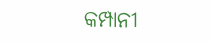କମ୍ପାନୀ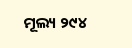ମୂଲ୍ୟ ୨୯୪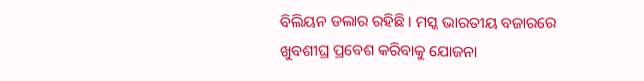ବିଲିୟନ ଡଲାର ରହିଛି । ମସ୍କ ଭାରତୀୟ ବଜାରରେ ଖୁବଶୀଘ୍ର ପ୍ରବେଶ କରିବାକୁ ଯୋଜନା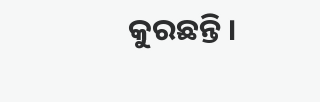କୁରଛନ୍ତି ।